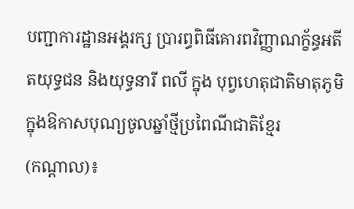បញ្ជាការដ្ឋានអង្គរក្ស ប្រារព្ធពិធីគោរពវិញ្ញាណក្ខ័ន្ធអតីតយុទ្ធជន និងយុទ្ធនារី ពលី ក្នុង បុព្វហេតុជាតិមាតុភូមិ ក្នុងឱកាសបុណ្យចូលឆ្នាំថ្មីប្រពៃណីជាតិខ្មែរ
(កណ្ដាល)៖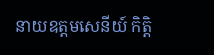នាយឧត្តមសេនីយ៍ កិត្តិ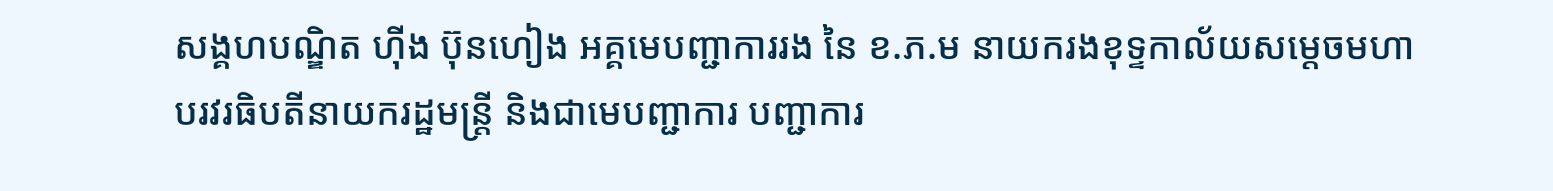សង្គហបណ្ឌិត ហ៊ីង ប៊ុនហៀង អគ្គមេបញ្ជាការរង នៃ ខ.ភ.ម នាយករងខុទ្ទកាល័យសម្តេចមហាបរវរធិបតីនាយករដ្ឋមន្ត្រី និងជាមេបញ្ជាការ បញ្ជាការ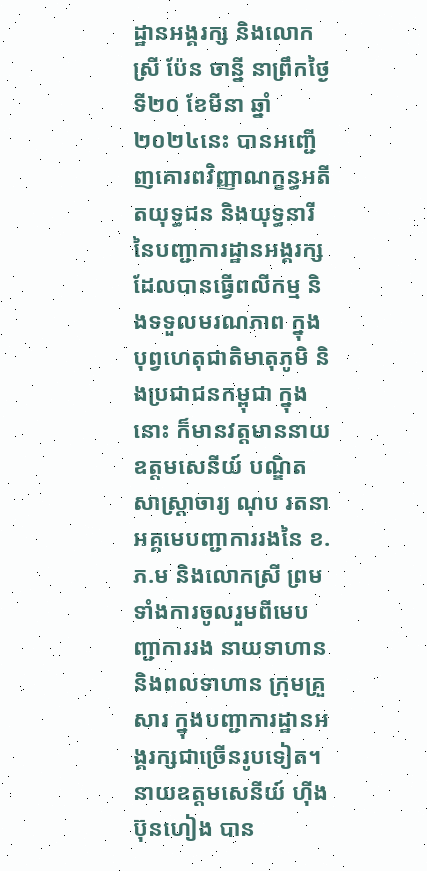ដ្ឋានអង្គរក្ស និងលោកស្រី ប៉ែន ចាន្នី នាព្រឹកថ្ងៃទី២០ ខែមីនា ឆ្នាំ២០២៤នេះ បានអញ្ជើញគោរពវិញ្ញាណក្ខន្ធអតីតយុទ្ធជន និងយុទ្ធនារី នៃបញ្ជាការដ្ឋានអង្គរក្ស ដែលបានធ្វើពលីកម្ម និងទទួលមរណភាព ក្នុងបុព្វហេតុជាតិមាតុភូមិ និងប្រជាជនកម្ពុជា ក្នុងនោះ ក៏មានវត្តមាននាយឧត្តមសេនីយ៍ បណ្ឌិតសាស្ត្រាចារ្យ ណុប រតនា អគ្គមេបញ្ជាការរងនៃ ខ.ភ.ម និងលោកស្រី ព្រមទាំងការចូលរួមពីមេបញ្ជាការរង នាយទាហាន និងពលទាហាន ក្រុមគ្រួសារ ក្នុងបញ្ជាការដ្ឋានអង្គរក្សជាច្រើនរូបទៀត។
នាយឧត្តមសេនីយ៍ ហ៊ីង ប៊ុនហៀង បាន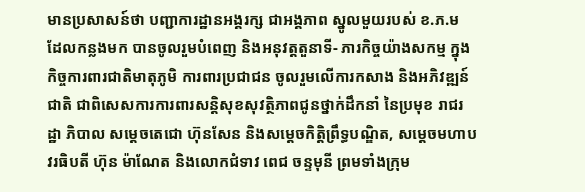មានប្រសាសន៍ថា បញ្ជាការដ្ឋានអង្គរក្ស ជាអង្គភាព ស្នូលមួយរបស់ ខ.ភ.ម ដែលកន្លងមក បានចូលរួមបំពេញ និងអនុវត្តតួនាទី- ភារកិច្ចយ៉ាងសកម្ម ក្នុងកិច្ចការពារជាតិមាតុភូមិ ការពារប្រជាជន ចូលរួមលើការកសាង និងអភិវឌ្ឍន៍ជាតិ ជាពិសេសការការពារសន្តិសុខសុវត្ថិភាពជូនថ្នាក់ដឹកនាំ នៃប្រមុខ រាជរដ្ឋា ភិបាល សម្តេចតេជោ ហ៊ុនសែន និងសម្តេចកិត្តិព្រឹទ្ធបណ្ឌិត, សម្ដេចមហាបវរធិបតី ហ៊ុន ម៉ាណែត និងលោកជំទាវ ពេជ ចន្ទមុនី ព្រមទាំងក្រុម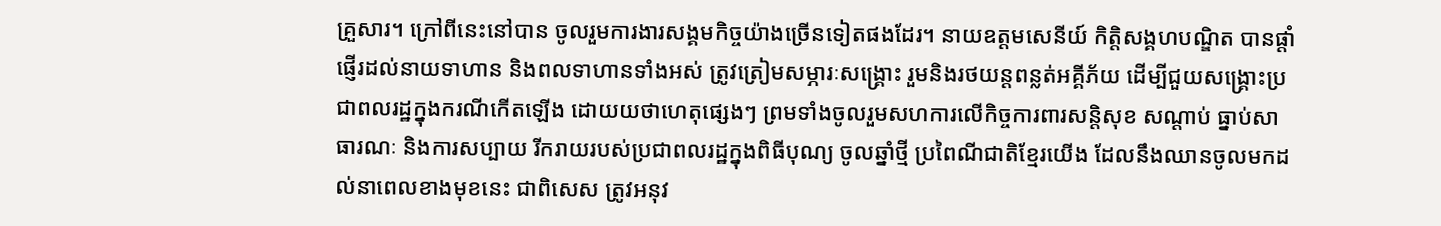គ្រួសារ។ ក្រៅពីនេះនៅបាន ចូលរួមការងារសង្គមកិច្ចយ៉ាងច្រើនទៀតផងដែរ។ នាយឧត្តមសេនីយ៍ កិត្តិសង្គហបណ្ឌិត បានផ្ដាំផ្ញើរដល់នាយទាហាន និងពលទាហានទាំងអស់ ត្រូវត្រៀមសម្ភារៈសង្គ្រោះ រួមនិងរថយន្តពន្លត់អគ្គីភ័យ ដើម្បីជួយសង្រ្គោះប្រជាពលរដ្ឋក្នុងករណីកើតឡើង ដោយយថាហេតុផ្សេងៗ ព្រមទាំងចូលរួមសហការលើកិច្ចការពារសន្តិសុខ សណ្ដាប់ ធ្នាប់សាធារណៈ និងការសប្បាយ រីករាយរបស់ប្រជាពលរដ្ឋក្នុងពិធីបុណ្យ ចូលឆ្នាំថ្មី ប្រពៃណីជាតិខ្មែរយើង ដែលនឹងឈានចូលមកដល់នាពេលខាងមុខនេះ ជាពិសេស ត្រូវអនុវ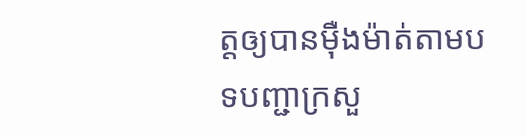ត្តឲ្យបានម៉ឺងម៉ាត់តាមបទបញ្ជាក្រសួ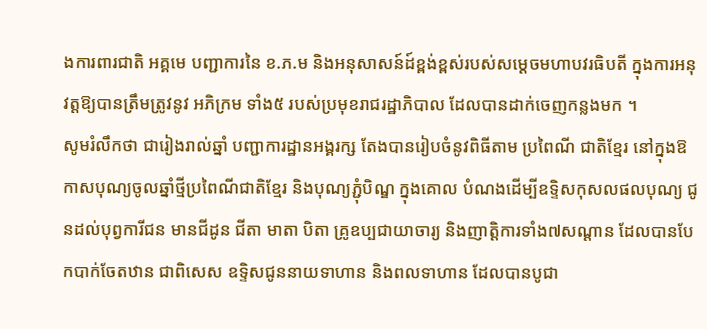ងការពារជាតិ អគ្គមេ បញ្ជាការនៃ ខ.ភ.ម និងអនុសាសន៍ដ៍ខ្ពង់ខ្ពស់របស់សម្ដេចមហាបវរធិបតី ក្នុងការអនុវត្តឱ្យបានត្រឹមត្រូវនូវ អភិក្រម ទាំង៥ របស់ប្រមុខរាជរដ្ឋាភិបាល ដែលបានដាក់ចេញកន្លងមក ។
សូមរំលឹកថា ជារៀងរាល់ឆ្នាំ បញ្ជាការដ្ឋានអង្គរក្ស តែងបានរៀបចំនូវពិធីតាម ប្រពៃណី ជាតិខ្មែរ នៅក្នុងឱកាសបុណ្យចូលឆ្នាំថ្មីប្រពៃណីជាតិខ្មែរ និងបុណ្យភ្ជុំបិណ្ឌ ក្នុងគោល បំណងដើម្បីឧទ្ទិសកុសលផលបុណ្យ ជូនដល់បុព្វការីជន មានជីដូន ជីតា មាតា បិតា គ្រូឧប្បជាយាចារ្យ និងញាត្តិការទាំង៧សណ្តាន ដែលបានបែកបាក់ចែតឋាន ជាពិសេស ឧទ្ទិសជូននាយទាហាន និងពលទាហាន ដែលបានបូជា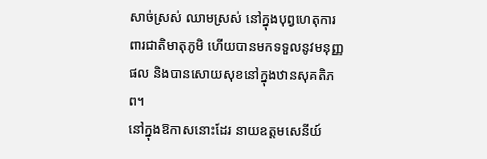សាច់ស្រស់ ឈាមស្រស់ នៅក្នុងបុព្វហេតុការពារជាតិមាតុភូមិ ហើយបានមកទទួលនូវមនុញ្ញផល និងបានសោយសុខនៅក្នុងឋានសុគតិភព។
នៅក្នុងឱកាសនោះដែរ នាយឧត្តមសេនីយ៍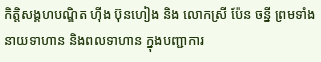កិត្តិសង្គហបណ្ឌិត ហ៊ីង ប៊ុនហៀង និង លោកស្រី ប៉ែន ចន្នី ព្រមទាំងនាយទាហាន និងពលទាហាន ក្នុងបញ្ជាការ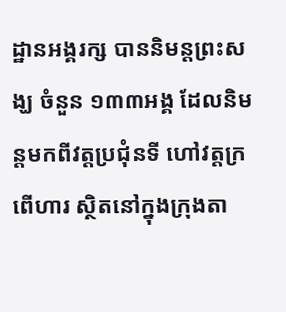ដ្ឋានអង្គរក្ស បាននិមន្តព្រះសង្ឃ ចំនួន ១៣៣អង្គ ដែលនិមន្តមកពីវត្តប្រជុំនទី ហៅវត្តក្រពើហារ ស្ថិតនៅក្នុងក្រុងតា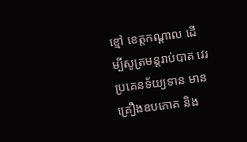ខ្មៅ ខេត្តកណ្តាល ដើម្បីសូត្រមន្តរាប់បាត វេរប្រគេនទ័យ្យទាន មានគ្រឿងឧបភោគ និង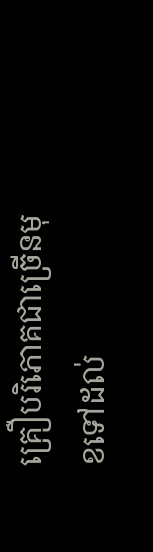គ្រឿបរិភោគជាច្រើនមុខទៅដល់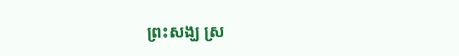ព្រះសង្ឃ ស្រ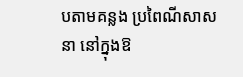បតាមគន្លង ប្រពៃណីសាសនា នៅក្នុងឱ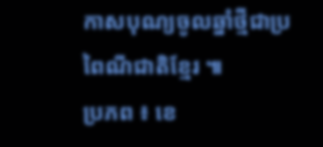កាសបុណ្យចូលឆ្នាំថ្មីជាប្រពៃណីជាតិខ្មែរ ៕
ប្រភព ៖ ខេ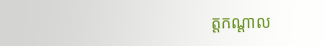ត្តកណ្តាល